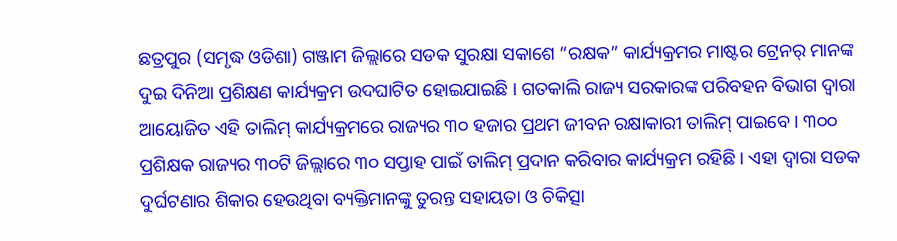ଛତ୍ରପୁର (ସମୃଦ୍ଧ ଓଡିଶା) ଗଞ୍ଜାମ ଜିଲ୍ଲାରେ ସଡକ ସୁରକ୍ଷା ସକାଶେ “ରକ୍ଷକ” କାର୍ଯ୍ୟକ୍ରମର ମାଷ୍ଟର ଟ୍ରେନର୍ ମାନଙ୍କ ଦୁଇ ଦିନିଆ ପ୍ରଶିକ୍ଷଣ କାର୍ଯ୍ୟକ୍ରମ ଉଦଘାଟିତ ହୋଇଯାଇଛି । ଗତକାଲି ରାଜ୍ୟ ସରକାରଙ୍କ ପରିବହନ ବିଭାଗ ଦ୍ୱାରା ଆୟୋଜିତ ଏହି ତାଲିମ୍ କାର୍ଯ୍ୟକ୍ରମରେ ରାଜ୍ୟର ୩୦ ହଜାର ପ୍ରଥମ ଜୀବନ ରକ୍ଷାକାରୀ ତାଲିମ୍ ପାଇବେ । ୩୦୦ ପ୍ରଶିକ୍ଷକ ରାଜ୍ୟର ୩୦ଟି ଜିଲ୍ଲାରେ ୩୦ ସପ୍ତାହ ପାଇଁ ତାଲିମ୍ ପ୍ରଦାନ କରିବାର କାର୍ଯ୍ୟକ୍ରମ ରହିଛି । ଏହା ଦ୍ବାରା ସଡକ ଦୁର୍ଘଟଣାର ଶିକାର ହେଉଥିବା ବ୍ୟକ୍ତିମାନଙ୍କୁ ତୁରନ୍ତ ସହାୟତା ଓ ଚିକିତ୍ସା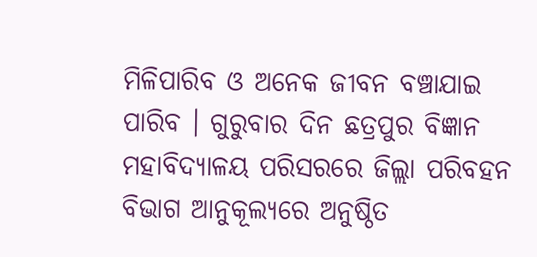ମିଳିପାରିବ ଓ ଅନେକ ଜୀବନ ବଞ୍ଚାଯାଇ ପାରିବ । ଗୁରୁବାର ଦିନ ଛତ୍ରପୁର ବିଜ୍ଞାନ ମହାବିଦ୍ୟାଳୟ ପରିସରରେ ଜିଲ୍ଲା ପରିବହନ ବିଭାଗ ଆନୁକୂଲ୍ୟରେ ଅନୁଷ୍ଠିତ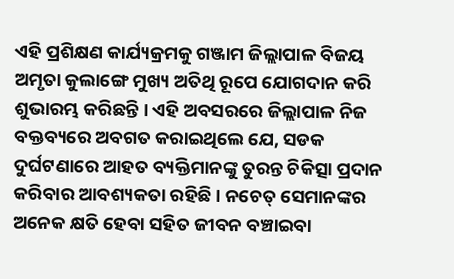ଏହି ପ୍ରଶିକ୍ଷଣ କାର୍ଯ୍ୟକ୍ରମକୁ ଗଞ୍ଜାମ ଜିଲ୍ଲାପାଳ ବିଜୟ ଅମୃତା କୁଲାଙ୍ଗେ ମୁଖ୍ୟ ଅତିଥି ରୂପେ ଯୋଗଦାନ କରି ଶୁଭାରମ୍ଭ କରିଛନ୍ତି । ଏହି ଅବସରରେ ଜିଲ୍ଲାପାଳ ନିଜ ବକ୍ତବ୍ୟରେ ଅବଗତ କରାଇଥିଲେ ଯେ, ସଡକ ଦୁର୍ଘଟଣାରେ ଆହତ ବ୍ୟକ୍ତିମାନଙ୍କୁ ତୁରନ୍ତ ଚିକିତ୍ସା ପ୍ରଦାନ କରିବାର ଆବଶ୍ୟକତା ରହିଛି । ନଚେତ୍ ସେମାନଙ୍କର ଅନେକ କ୍ଷତି ହେବା ସହିତ ଜୀବନ ବଞ୍ଚାଇବା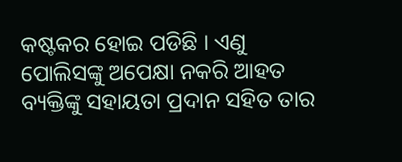କଷ୍ଟକର ହୋଇ ପଡିଛି । ଏଣୁ ପୋଲିସଙ୍କୁ ଅପେକ୍ଷା ନକରି ଆହତ ବ୍ୟକ୍ତିଙ୍କୁ ସହାୟତା ପ୍ରଦାନ ସହିତ ତାର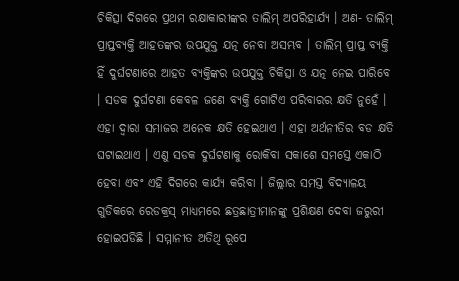ଚିକିତ୍ସା ଦିଗରେ ପ୍ରଥମ ରକ୍ଷାକାରୀଙ୍କର ତାଲିମ୍ ଅପରିହାର୍ଯ୍ୟ । ଅଣ- ତାଲିମ୍ ପ୍ରାପ୍ତବ୍ୟକ୍ତି ଆହତଙ୍କର ଉପଯୁକ୍ତ ଯତ୍ନ ନେବା ଅସମ୍ଭବ । ତାଲିମ୍ ପ୍ରାପ୍ତ ବ୍ୟକ୍ତି ହିଁ ଦୁର୍ଘଟଣାରେ ଆହତ ବ୍ୟକ୍ତିଙ୍କର ଉପଯୁକ୍ତ ଚିକିତ୍ସା ଓ ଯତ୍ନ ନେଇ ପାରିବେ । ସଡକ ଦୁର୍ଘଟଣା କେବଳ ଜଣେ ବ୍ୟକ୍ତି ଗୋଟିଏ ପରିବାରର କ୍ଷତି ନୁହେଁ । ଏହା ଦ୍ୱାରା ସମାଜର ଅନେକ କ୍ଷତି ହେଇଥାଏ । ଏହା ଅର୍ଥନୀତିର ବଡ କ୍ଷତି ଘଟାଇଥାଏ । ଏଣୁ ସଡକ ଦୁର୍ଘଟଣାକୁ ରୋକିବା ସକାଶେ ସମସ୍ତେ ଏକାଠି ହେବା ଏବଂ ଏହି ଦିଗରେ କାର୍ଯ୍ୟ କରିବା । ଜିଲ୍ଲାର ସମସ୍ତ ବିଦ୍ୟାଳୟ ଗୁଡିକରେ ରେଡକ୍ରସ୍ ମାଧ୍ୟମରେ ଛତ୍ରଛାତ୍ରୀମାନଙ୍କୁ ପ୍ରଶିକ୍ଷଣ ଦେବା ଜରୁରୀ ହୋଇପଡିଛି । ସମ୍ମାନୀତ ଅତିଥି ରୂପେ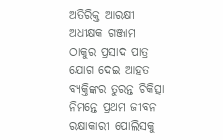ଅତିରିକ୍ତ ଆରକ୍ଷୀ ଅଧୀକ୍ଷକ ଗଞ୍ଜାମ ଠାକୁର ପ୍ରସାଦ ପାତ୍ର ଯୋଗ ଦେଇ ଆହତ ବ୍ୟକ୍ତିଙ୍କର ତୁରନ୍ତ ଚିକିତ୍ସା ନିମନ୍ତେ ପ୍ରଥମ ଜୀବନ ରକ୍ଷାକାରୀ ପୋଲିସକୁ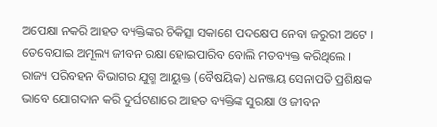ଅପେକ୍ଷା ନକରି ଆହତ ବ୍ୟକ୍ତିଙ୍କର ଚିକିତ୍ସା ସକାଶେ ପଦକ୍ଷେପ ନେବା ଜରୁରୀ ଅଟେ । ତେବେଯାଇ ଅମୂଲ୍ୟ ଜୀବନ ରକ୍ଷା ହୋଇପାରିବ ବୋଲି ମତବ୍ୟକ୍ତ କରିଥିଲେ । ରାଜ୍ୟ ପରିବହନ ବିଭାଗର ଯୁଗ୍ମ ଆୟୁକ୍ତ (ବୈଷୟିକ) ଧନଞ୍ଜୟ ସେନାପତି ପ୍ରଶିକ୍ଷକ ଭାବେ ଯୋଗଦାନ କରି ଦୁର୍ଘଟଣାରେ ଆହତ ବ୍ୟକ୍ତିଙ୍କ ସୁରକ୍ଷା ଓ ଜୀବନ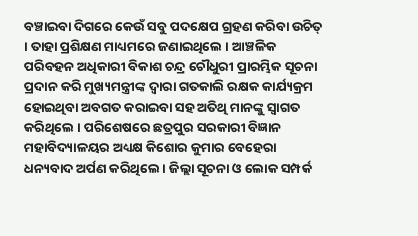ବଞ୍ଚାଇବା ଦିଗରେ କେଉଁ ସବୁ ପଦକ୍ଷେପ ଗ୍ରହଣ କରିବା ଉଚିତ୍ । ତାହା ପ୍ରଶିକ୍ଷଣ ମାଧ୍ୟମରେ ଜଣାଇଥିଲେ । ଆଞ୍ଚଳିକ ପରିବହନ ଅଧିକାରୀ ବିକାଶ ଚନ୍ଦ୍ର ଚୌଧୁରୀ ପ୍ରାରମ୍ଭିକ ସୂଚନା ପ୍ରଦାନ କରି ମୁଖ୍ୟମନ୍ତ୍ରୀଙ୍କ ଦ୍ୱାରା ଗତକାଲି ରକ୍ଷକ କାର୍ଯ୍ୟକ୍ରମ ହୋଇଥିବା ଅବଗତ କରାଇବା ସହ ଅତିଥି ମାନଙ୍କୁ ସ୍ୱାଗତ କରିଥିଲେ । ପରିଶେଷରେ ଛତ୍ରପୁର ସରକାରୀ ବିଜ୍ଞାନ ମହାବିଦ୍ୟାଳୟର ଅଧ୍ୟକ୍ଷ କିଶୋର କୁମାର ବେହେରା ଧନ୍ୟବାଦ ଅର୍ପଣ କରିଥିଲେ । ଜିଲ୍ଲା ସୂଚନା ଓ ଲୋକ ସମ୍ପର୍କ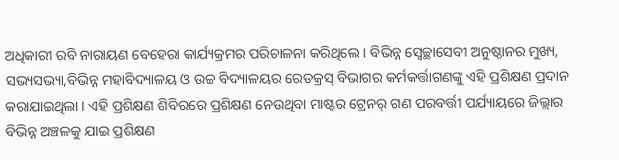ଅଧିକାରୀ ରବି ନାରାୟଣ ବେହେରା କାର୍ଯ୍ୟକ୍ରମର ପରିଚାଳନା କରିଥିଲେ । ବିଭିନ୍ନ ସ୍ଵେଚ୍ଛାସେବୀ ଅନୁଷ୍ଠାନର ମୁଖ୍ୟ, ସଭ୍ୟସଭ୍ୟା,ବିଭିନ୍ନ ମହାବିଦ୍ୟାଳୟ ଓ ଉଚ୍ଚ ବିଦ୍ୟାଳୟର ରେଡକ୍ରସ୍ ବିଭାଗର କର୍ମକର୍ତ୍ତାଗଣଙ୍କୁ ଏହି ପ୍ରଶିକ୍ଷଣ ପ୍ରଦାନ କରାଯାଇଥିଲା । ଏହି ପ୍ରଶିକ୍ଷଣ ଶିବିରରେ ପ୍ରଶିକ୍ଷଣ ନେଉଥିବା ମାଷ୍ଟର ଟ୍ରେନର୍ ଗଣ ପରବର୍ତ୍ତୀ ପର୍ଯ୍ୟାୟରେ ଜିଲ୍ଲାର ବିଭିନ୍ନ ଅଞ୍ଚଳକୁ ଯାଇ ପ୍ରଶିକ୍ଷଣ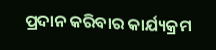ପ୍ରଦାନ କରିବାର କାର୍ଯ୍ୟକ୍ରମ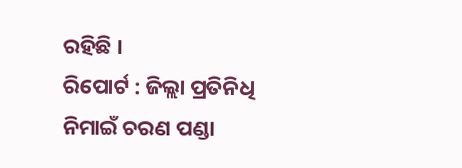ରହିଛି ।
ରିପୋର୍ଟ : ଜିଲ୍ଲା ପ୍ରତିନିଧି ନିମାଇଁ ଚରଣ ପଣ୍ଡା